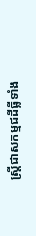ស្ត្រីជាសកម្មជដីធ្លីទាំង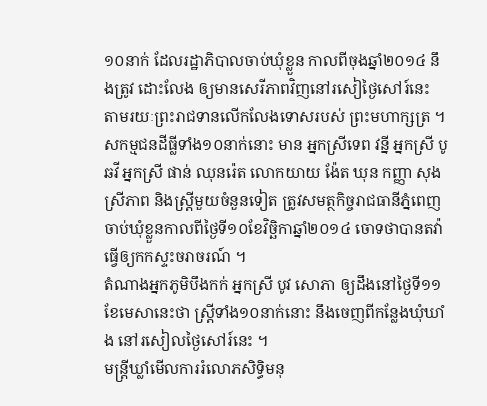១០នាក់ ដែលរដ្ឋាភិបាលចាប់ឃុំខ្លួន កាលពីចុងឆ្នាំ២០១៤ នឹងត្រូវ ដោះលែង ឲ្យមានសេរីភាពវិញនៅរសៀថ្ងៃសៅរ៍នេះ តាមរយៈព្រះរាជទានលើកលែងទោសរបស់ ព្រះមហាក្សត្រ ។
សកម្មជនដីធ្លីទាំង១០នាក់នោះ មាន អ្នកស្រីទេព វន្នី អ្នកស្រី បូ ឆវី អ្នកស្រី ផាន់ ឈុនរ៉េត លោកយាយ ង៉ែត ឃុន កញ្ញា សុង ស្រីភាព និងស្ត្រីមួយចំនួនទៀត ត្រូវសមត្ថកិច្ចរាជធានីភ្នំពេញ ចាប់ឃុំខ្លួនកាលពីថ្ងៃទី១០ខែវិច្ឆិកាឆ្នាំ២០១៤ ចោទថាបានតវ៉ា ធ្វើឲ្យកកស្ទះចរាចរណ៍ ។
តំណាងអ្នកភូមិបឹងកក់ អ្នកស្រី បូវ សោភា ឲ្យដឹងនៅថ្ងៃទី១១ខែមេសានេះថា ស្ត្រីទាំង១០នាក់នោះ នឹងចេញពីកន្លែងឃុំឃាំង នៅរសៀលថ្ងៃសៅរ៍នេះ ។
មន្ត្រីឃ្លាំមើលការរំលោភសិទ្ធិមនុ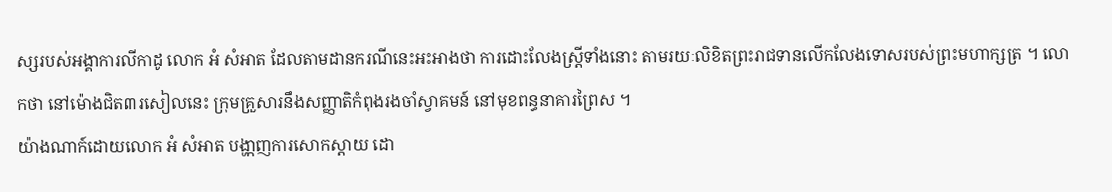ស្សរបស់អង្គាការលីកាដូ លោក អំ សំអាត ដែលតាមដានករណីនេះអះអាងថា ការដោះលែងស្ត្រីទាំងនោះ តាមរយៈលិខិតព្រះរាជទានលើកលែងទោសរបស់ព្រះមហាក្សត្រ ។ លោកថា នៅម៉ោងជិត៣រសៀលនេះ ក្រុមគ្រួសារនឹងសញ្ញាតិកំពុងរងចាំស្វាគមន៍ នៅមុខពន្ធនាគារព្រៃស ។
យ៉ាងណាក៍ដោយលោក អំ សំអាត បង្ហា្កញការសោកស្តាយ ដោ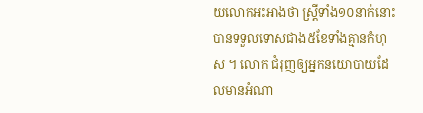យលោកអះអាងថា ស្ត្រីទាំង១០នាក់នោះបានទទួលទោសជាង៥ខែទាំងគ្មានកំហុស ។ លោក ជំរុញឲ្យអ្នកនយោបាយដែលមានអំណា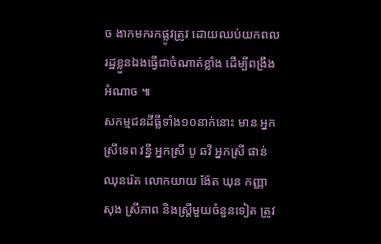ច ងាកមករកផ្លូវត្រូវ ដោយឈប់យកពលរដ្ឋខ្លួនឯងធ្វើជាចំណាត់ខ្លាំង ដើម្បីពង្រឹងអំណាច ៕
សកម្មជនដីធ្លីទាំង១០នាក់នោះ មាន អ្នកស្រីទេព វន្នី អ្នកស្រី បូ ឆវី អ្នកស្រី ផាន់ ឈុនរ៉េត លោកយាយ ង៉ែត ឃុន កញ្ញា សុង ស្រីភាព និងស្ត្រីមួយចំនួនទៀត ត្រូវ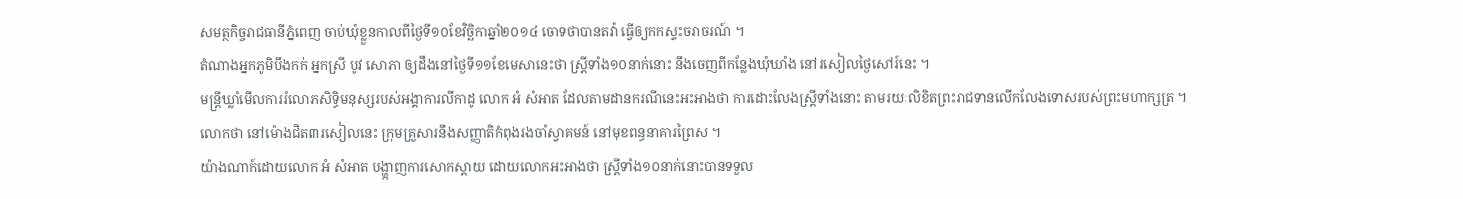សមត្ថកិច្ចរាជធានីភ្នំពេញ ចាប់ឃុំខ្លួនកាលពីថ្ងៃទី១០ខែវិច្ឆិកាឆ្នាំ២០១៤ ចោទថាបានតវ៉ា ធ្វើឲ្យកកស្ទះចរាចរណ៍ ។
តំណាងអ្នកភូមិបឹងកក់ អ្នកស្រី បូវ សោភា ឲ្យដឹងនៅថ្ងៃទី១១ខែមេសានេះថា ស្ត្រីទាំង១០នាក់នោះ នឹងចេញពីកន្លែងឃុំឃាំង នៅរសៀលថ្ងៃសៅរ៍នេះ ។
មន្ត្រីឃ្លាំមើលការរំលោភសិទ្ធិមនុស្សរបស់អង្គាការលីកាដូ លោក អំ សំអាត ដែលតាមដានករណីនេះអះអាងថា ការដោះលែងស្ត្រីទាំងនោះ តាមរយៈលិខិតព្រះរាជទានលើកលែងទោសរបស់ព្រះមហាក្សត្រ ។ លោកថា នៅម៉ោងជិត៣រសៀលនេះ ក្រុមគ្រួសារនឹងសញ្ញាតិកំពុងរងចាំស្វាគមន៍ នៅមុខពន្ធនាគារព្រៃស ។
យ៉ាងណាក៍ដោយលោក អំ សំអាត បង្ហា្កញការសោកស្តាយ ដោយលោកអះអាងថា ស្ត្រីទាំង១០នាក់នោះបានទទួល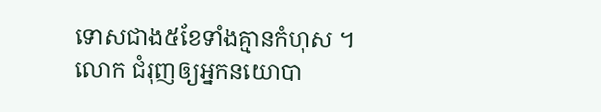ទោសជាង៥ខែទាំងគ្មានកំហុស ។ លោក ជំរុញឲ្យអ្នកនយោបា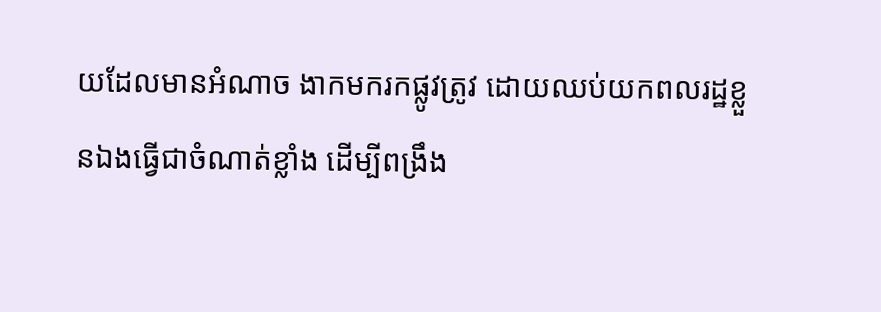យដែលមានអំណាច ងាកមករកផ្លូវត្រូវ ដោយឈប់យកពលរដ្ឋខ្លួនឯងធ្វើជាចំណាត់ខ្លាំង ដើម្បីពង្រឹង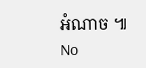អំណាច ៕
No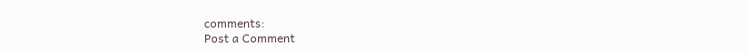comments:
Post a Comment